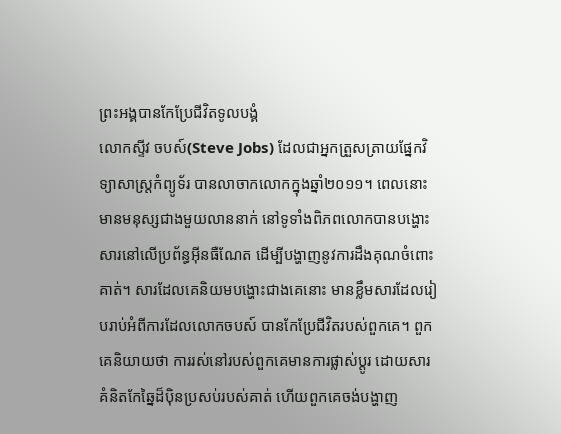ព្រះអង្គបានកែប្រែជីវិតទូលបង្គំ
លោកស្ទីវ ចបស៍(Steve Jobs) ដែលជាអ្នកត្រួសត្រាយផ្នែកវិទ្យាសាស្រ្តកំព្យូទ័រ បានលាចាកលោកក្នុងឆ្នាំ២០១១។ ពេលនោះ មានមនុស្សជាងមួយលាននាក់ នៅទូទាំងពិភពលោកបានបង្ហោះសារនៅលើប្រព័ន្ធអ៊ីនធឺណែត ដើម្បីបង្ហាញនូវការដឹងគុណចំពោះគាត់។ សារដែលគេនិយមបង្ហោះជាងគេនោះ មានខ្លឹមសារដែលរៀបរាប់អំពីការដែលលោកចបស៍ បានកែប្រែជីវិតរបស់ពួកគេ។ ពួកគេនិយាយថា ការរស់នៅរបស់ពួកគេមានការផ្លាស់ប្តូរ ដោយសារគំនិតកែឆ្នៃដ៏ប៉ិនប្រសប់របស់គាត់ ហើយពួកគេចង់បង្ហាញ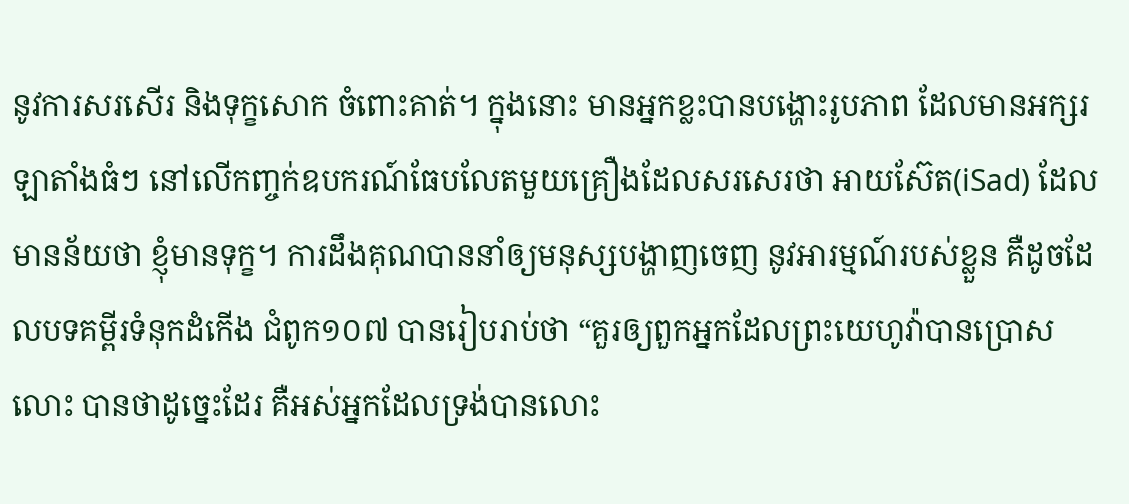នូវការសរសើរ និងទុក្ខសោក ចំពោះគាត់។ ក្នុងនោះ មានអ្នកខ្លះបានបង្ហោះរូបភាព ដែលមានអក្សរឡាតាំងធំៗ នៅលើកញ្ចក់ឧបករណ៍ធែបលែតមួយគ្រឿងដែលសរសេរថា អាយស៊ែត(iSad) ដែលមានន័យថា ខ្ញុំមានទុក្ខ។ ការដឹងគុណបាននាំឲ្យមនុស្សបង្ហាញចេញ នូវអារម្មណ៍របស់ខ្លួន គឺដូចដែលបទគម្ពីរទំនុកដំកើង ជំពូក១០៧ បានរៀបរាប់ថា “គួរឲ្យពួកអ្នកដែលព្រះយេហូវ៉ាបានប្រោសលោះ បានថាដូច្នេះដែរ គឺអស់អ្នកដែលទ្រង់បានលោះ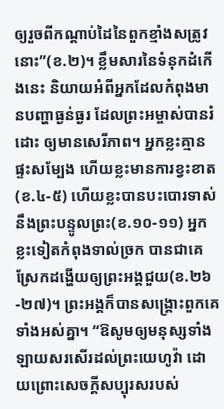ឲ្យរួចពីកណ្តាប់ដៃនៃពួកខ្មាំងសត្រូវនោះ”(ខ.២)។ ខ្លឹមសារនៃទំនុកដំកើងនេះ និយាយអំពីអ្នកដែលកំពុងមានបញ្ហាធ្ងន់ធ្ងរ ដែលព្រះអម្ចាស់បានរំដោះ ឲ្យមានសេរីភាព។ អ្នកខ្លះគ្មានផ្ទះសម្បែង ហើយខ្លះមានការខ្វះខាត(ខ.៤-៥) ហើយខ្លះបានបះបោរទាស់នឹងព្រះបន្ទូលព្រះ(ខ.១០-១១) អ្នកខ្លះទៀតកំពុងទាល់ច្រក បានជាគេស្រែកដង្ហើយឲ្យព្រះអង្គជួយ(ខ.២៦-២៧)។ ព្រះអង្គក៏បានសង្រ្គោះពួកគេទាំងអស់គ្នា។ “ឱសូមឲ្យមនុស្សទាំងឡាយសរសើរដល់ព្រះយេហូវ៉ា ដោយព្រោះសេចក្តីសប្បុរសរបស់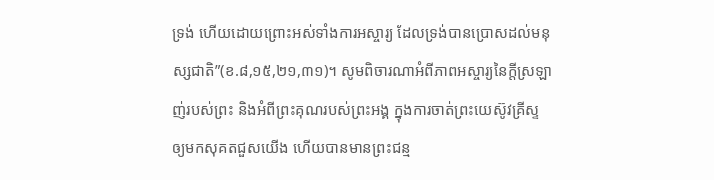ទ្រង់ ហើយដោយព្រោះអស់ទាំងការអស្ចារ្យ ដែលទ្រង់បានប្រោសដល់មនុស្សជាតិ”(ខ.៨,១៥,២១,៣១)។ សូមពិចារណាអំពីភាពអស្ចារ្យនៃក្តីស្រឡាញ់របស់ព្រះ និងអំពីព្រះគុណរបស់ព្រះអង្គ ក្នុងការចាត់ព្រះយេស៊ូវគ្រីស្ទ ឲ្យមកសុគតជួសយើង ហើយបានមានព្រះជន្ម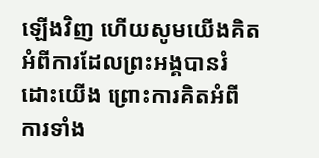ឡើងវិញ ហើយសូមយើងគិតអំពីការដែលព្រះអង្គបានរំដោះយើង ព្រោះការគិតអំពីការទាំង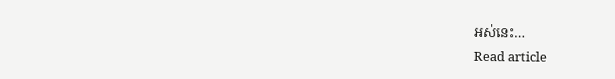អស់នេះ…
Read article